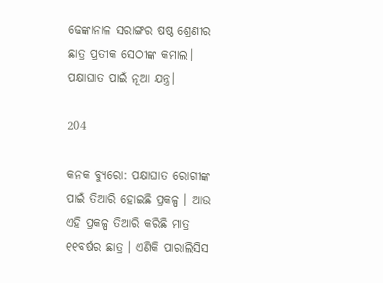ଢେଙ୍କାନାଳ ସରାଙ୍ଗର ଷଷ୍ଠ ଶ୍ରେଣୀର ଛାତ୍ର ପ୍ରତୀକ ସେଠୀଙ୍କ କମାଲ। ପକ୍ଷାଘାତ ପାଇଁ ନୂଆ ଯନ୍ତ୍ର।

204

କନକ ବ୍ୟୁରୋ: ପକ୍ଷାଘାତ ରୋଗୀଙ୍କ ପାଇଁ ତିଆରି ହୋଇଛି ପ୍ରକଳ୍ପ । ଆଉ ଏହି ପ୍ରକଳ୍ପ ତିଆରି କରିଛି ମାତ୍ର ୧୧ବର୍ଷର ଛାତ୍ର । ଏଣିକି ପାରାଲିସିସ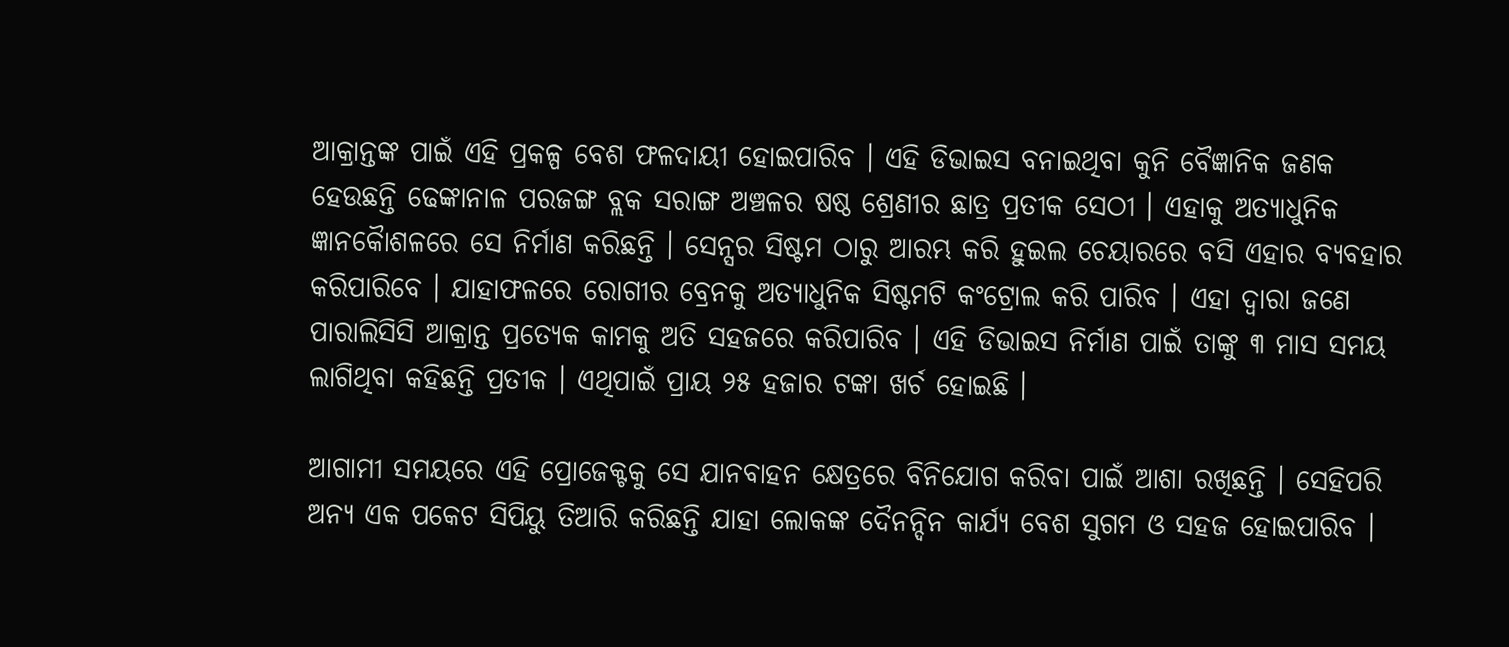ଆକ୍ରାନ୍ତଙ୍କ ପାଇଁ ଏହି ପ୍ରକଳ୍ପ ବେଶ ଫଳଦାୟୀ ହୋଇପାରିବ । ଏହି ଡିଭାଇସ ବନାଇଥିବା କୁନି ବୈଜ୍ଞାନିକ ଜଣକ ହେଉଛନ୍ତି ଢେଙ୍କାନାଳ ପରଜଙ୍ଗ ବ୍ଲକ ସରାଙ୍ଗ ଅଞ୍ଚଳର ଷଷ୍ଠ ଶ୍ରେଣୀର ଛାତ୍ର ପ୍ରତୀକ ସେଠୀ । ଏହାକୁ ଅତ୍ୟାଧୁନିକ ଜ୍ଞାନକୈାଶଳରେ ସେ ନିର୍ମାଣ କରିଛନ୍ତି । ସେନ୍ସର ସିଷ୍ଟମ ଠାରୁ ଆରମ୍ଭ କରି ହୁଇଲ ଚେୟାରରେ ବସି ଏହାର ବ୍ୟବହାର କରିପାରିବେ । ଯାହାଫଳରେ ରୋଗୀର ବ୍ରେନକୁ ଅତ୍ୟାଧୁନିକ ସିଷ୍ଟମଟି କଂଟ୍ରୋଲ କରି ପାରିବ । ଏହା ଦ୍ୱାରା ଜଣେ ପାରାଲିସିସି ଆକ୍ରାନ୍ତ ପ୍ରତ୍ୟେକ କାମକୁ ଅତି ସହଜରେ କରିପାରିବ । ଏହି ଡିଭାଇସ ନିର୍ମାଣ ପାଇଁ ତାଙ୍କୁ ୩ ମାସ ସମୟ ଲାଗିଥିବା କହିଛନ୍ତି ପ୍ରତୀକ । ଏଥିପାଇଁ ପ୍ରାୟ ୨୫ ହଜାର ଟଙ୍କା ଖର୍ଚ ହୋଇଛି ।

ଆଗାମୀ ସମୟରେ ଏହି ପ୍ରୋଜେକ୍ଟକୁ ସେ ଯାନବାହନ କ୍ଷେତ୍ରରେ ବିନିଯୋଗ କରିବା ପାଇଁ ଆଶା ରଖିଛନ୍ତି । ସେହିପରି ଅନ୍ୟ ଏକ ପକେଟ ସିପିୟୁ ତିଆରି କରିଛନ୍ତି ଯାହା ଲୋକଙ୍କ ଦୈନନ୍ଦିନ କାର୍ଯ୍ୟ ବେଶ ସୁଗମ ଓ ସହଜ ହୋଇପାରିବ ।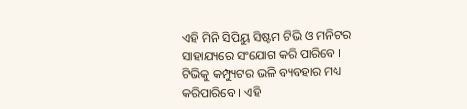ଏହି ମିନି ସିପିୟୁ ସିଷ୍ଟମ ଟିଭି ଓ ମନିଟର ସାହାଯ୍ୟରେ ସଂଯୋଗ କରି ପାରିବେ । ଟିଭିକୁ କମ୍ପ୍ୟୁଟର ଭଳି ବ୍ୟବହାର ମଧ୍ୟ କରିପାରିବେ । ଏହି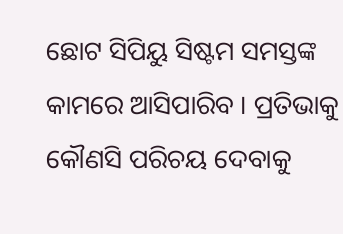ଛୋଟ ସିପିୟୁ ସିଷ୍ଟମ ସମସ୍ତଙ୍କ କାମରେ ଆସିପାରିବ । ପ୍ରତିଭାକୁ କୌଣସି ପରିଚୟ ଦେବାକୁ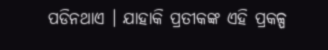ପଡିନଥାଏ । ଯାହାକି ପ୍ରତୀକଙ୍କ ଏହି ପ୍ରକଳ୍ପ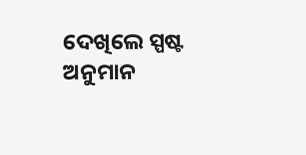ଦେଖିଲେ ସ୍ପଷ୍ଟ ଅନୁମାନ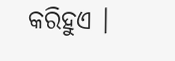କରିହୁଏ ।